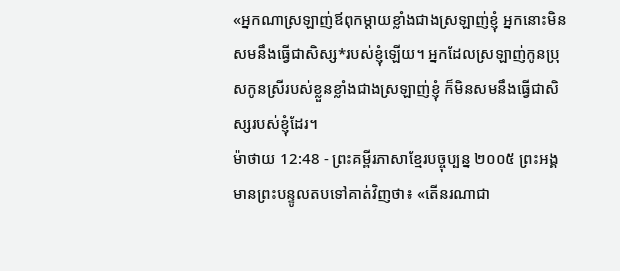«អ្នកណាស្រឡាញ់ឪពុកម្ដាយខ្លាំងជាងស្រឡាញ់ខ្ញុំ អ្នកនោះមិនសមនឹងធ្វើជាសិស្ស*របស់ខ្ញុំឡើយ។ អ្នកដែលស្រឡាញ់កូនប្រុសកូនស្រីរបស់ខ្លួនខ្លាំងជាងស្រឡាញ់ខ្ញុំ ក៏មិនសមនឹងធ្វើជាសិស្សរបស់ខ្ញុំដែរ។
ម៉ាថាយ 12:48 - ព្រះគម្ពីរភាសាខ្មែរបច្ចុប្បន្ន ២០០៥ ព្រះអង្គមានព្រះបន្ទូលតបទៅគាត់វិញថា៖ «តើនរណាជា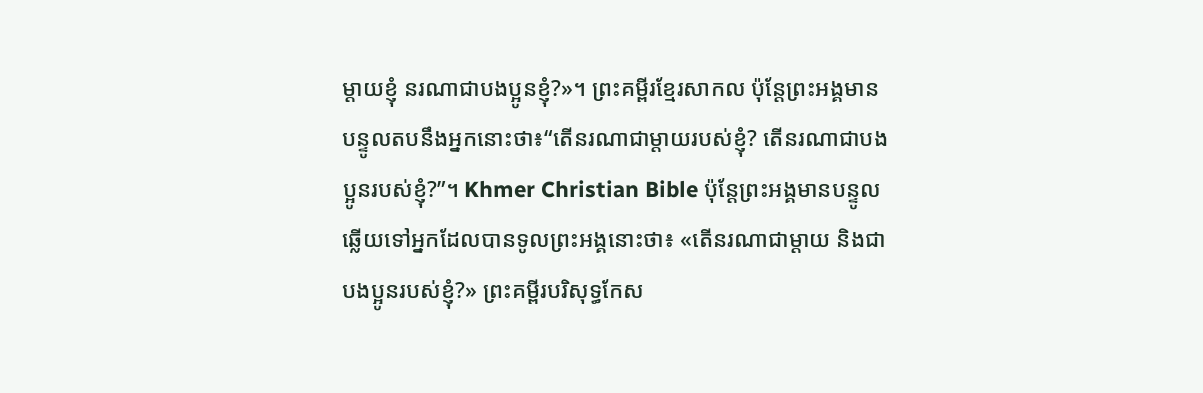ម្ដាយខ្ញុំ នរណាជាបងប្អូនខ្ញុំ?»។ ព្រះគម្ពីរខ្មែរសាកល ប៉ុន្តែព្រះអង្គមានបន្ទូលតបនឹងអ្នកនោះថា៖“តើនរណាជាម្ដាយរបស់ខ្ញុំ? តើនរណាជាបងប្អូនរបស់ខ្ញុំ?”។ Khmer Christian Bible ប៉ុន្ដែព្រះអង្គមានបន្ទូលឆ្លើយទៅអ្នកដែលបានទូលព្រះអង្គនោះថា៖ «តើនរណាជាម្ដាយ និងជាបងប្អូនរបស់ខ្ញុំ?» ព្រះគម្ពីរបរិសុទ្ធកែស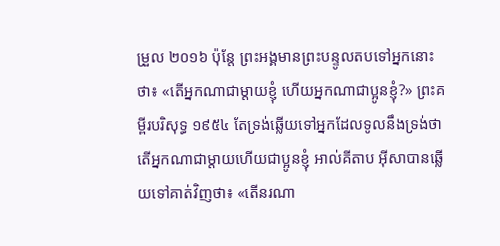ម្រួល ២០១៦ ប៉ុន្តែ ព្រះអង្គមានព្រះបន្ទូលតបទៅអ្នកនោះថា៖ «តើអ្នកណាជាម្តាយខ្ញុំ ហើយអ្នកណាជាប្អូនខ្ញុំ?» ព្រះគម្ពីរបរិសុទ្ធ ១៩៥៤ តែទ្រង់ឆ្លើយទៅអ្នកដែលទូលនឹងទ្រង់ថា តើអ្នកណាជាម្តាយហើយជាប្អូនខ្ញុំ អាល់គីតាប អ៊ីសាបានឆ្លើយទៅគាត់វិញថា៖ «តើនរណា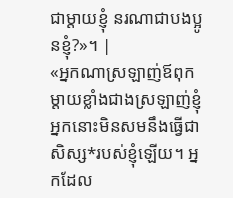ជាម្ដាយខ្ញុំ នរណាជាបងប្អូនខ្ញុំ?»។ |
«អ្នកណាស្រឡាញ់ឪពុកម្ដាយខ្លាំងជាងស្រឡាញ់ខ្ញុំ អ្នកនោះមិនសមនឹងធ្វើជាសិស្ស*របស់ខ្ញុំឡើយ។ អ្នកដែល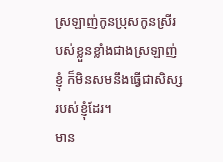ស្រឡាញ់កូនប្រុសកូនស្រីរបស់ខ្លួនខ្លាំងជាងស្រឡាញ់ខ្ញុំ ក៏មិនសមនឹងធ្វើជាសិស្សរបស់ខ្ញុំដែរ។
មាន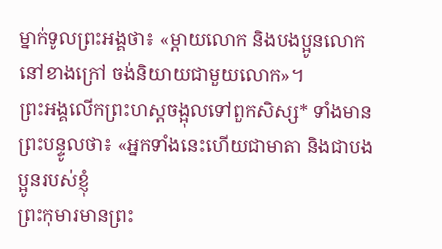ម្នាក់ទូលព្រះអង្គថា៖ «ម្ដាយលោក និងបងប្អូនលោកនៅខាងក្រៅ ចង់និយាយជាមួយលោក»។
ព្រះអង្គលើកព្រះហស្ដចង្អុលទៅពួកសិស្ស* ទាំងមានព្រះបន្ទូលថា៖ «អ្នកទាំងនេះហើយជាមាតា និងជាបងប្អូនរបស់ខ្ញុំ
ព្រះកុមារមានព្រះ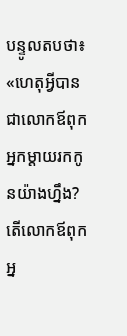បន្ទូលតបថា៖ «ហេតុអ្វីបានជាលោកឪពុកអ្នកម្ដាយរកកូនយ៉ាងហ្នឹង? តើលោកឪពុកអ្ន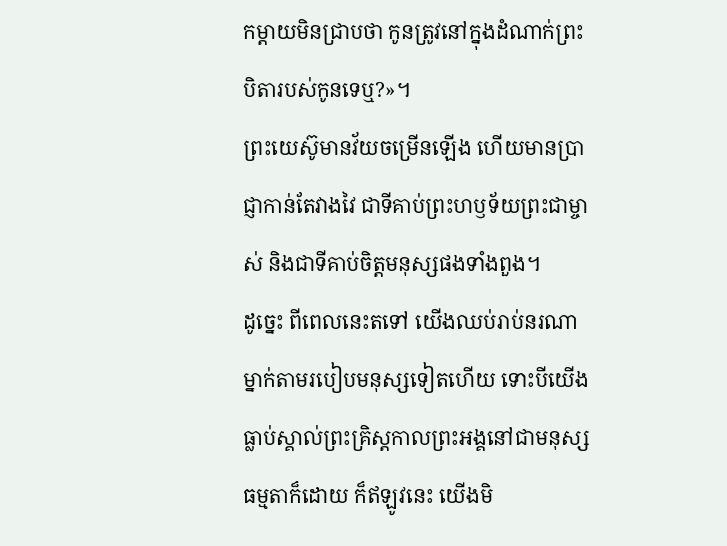កម្ដាយមិនជ្រាបថា កូនត្រូវនៅក្នុងដំណាក់ព្រះបិតារបស់កូនទេឬ?»។
ព្រះយេស៊ូមានវ័យចម្រើនឡើង ហើយមានប្រាជ្ញាកាន់តែវាងវៃ ជាទីគាប់ព្រះហឫទ័យព្រះជាម្ចាស់ និងជាទីគាប់ចិត្តមនុស្សផងទាំងពួង។
ដូច្នេះ ពីពេលនេះតទៅ យើងឈប់រាប់នរណាម្នាក់តាមរបៀបមនុស្សទៀតហើយ ទោះបីយើងធ្លាប់ស្គាល់ព្រះគ្រិស្តកាលព្រះអង្គនៅជាមនុស្សធម្មតាក៏ដោយ ក៏ឥឡូវនេះ យើងមិ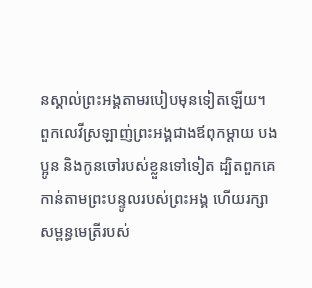នស្គាល់ព្រះអង្គតាមរបៀបមុនទៀតឡើយ។
ពួកលេវីស្រឡាញ់ព្រះអង្គជាងឪពុកម្ដាយ បងប្អូន និងកូនចៅរបស់ខ្លួនទៅទៀត ដ្បិតពួកគេកាន់តាមព្រះបន្ទូលរបស់ព្រះអង្គ ហើយរក្សាសម្ពន្ធមេត្រីរបស់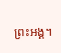ព្រះអង្គ។